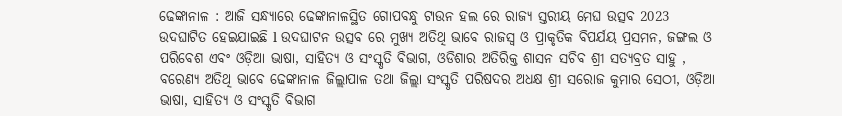ଢେଙ୍କାନାଳ : ଆଜି ସନ୍ଧ୍ୟାରେ ଢେଙ୍କାନାଳସ୍ଥିତ ଗୋପବନ୍ଧୁ ଟାଉନ ହଲ ରେ ରାଜ୍ୟ ସ୍ତରୀୟ ମେଘ ଉତ୍ସବ 2023 ଉଦଘାଟିତ ହେଇଯାଇଛି l ଉଦଘାଟନ ଉତ୍ସବ ରେ ମୁଖ୍ୟ ଅତିଥି ଭାବେ ରାଜସ୍ବ ଓ ପ୍ରାକୃତିକ ବିପର୍ଯୟ ପ୍ରସମନ, ଜଙ୍ଗଲ ଓ ପରିବେଶ ଏବଂ ଓଡ଼ିଆ ଭାଷା, ସାହିତ୍ୟ ଓ ସଂସ୍କୃତି ବିଭାଗ, ଓଡିଶାର ଅତିରିକ୍ତ ଶାସନ ସଚିବ ଶ୍ରୀ ସତ୍ୟବ୍ରତ ସାହୁ , ବରେଣ୍ୟ ଅତିଥି ଭାବେ ଢେଙ୍କାନାଳ ଜିଲ୍ଲାପାଳ ତଥା ଜିଲ୍ଲା ସଂସ୍କୃତି ପରିଷଦର ଅଧକ୍ଷ ଶ୍ରୀ ସରୋଜ କୁମାର ସେଠୀ, ଓଡ଼ିଆ ଭାଷା, ସାହିତ୍ୟ ଓ ସଂସ୍କୃତି ବିଭାଗ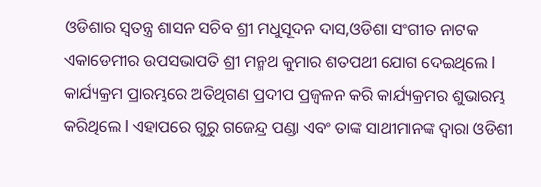ଓଡିଶାର ସ୍ୱତନ୍ତ୍ର ଶାସନ ସଚିବ ଶ୍ରୀ ମଧୁସୂଦନ ଦାସ,ଓଡିଶା ସଂଗୀତ ନାଟକ ଏକାଡେମୀର ଉପସଭାପତି ଶ୍ରୀ ମନ୍ମଥ କୁମାର ଶତପଥୀ ଯୋଗ ଦେଇଥିଲେ l
କାର୍ଯ୍ୟକ୍ରମ ପ୍ରାରମ୍ଭରେ ଅତିଥିଗଣ ପ୍ରଦୀପ ପ୍ରଜ୍ବଳନ କରି କାର୍ଯ୍ୟକ୍ରମର ଶୁଭାରମ୍ଭ କରିଥିଲେ l ଏହାପରେ ଗୁରୁ ଗଜେନ୍ଦ୍ର ପଣ୍ଡା ଏବଂ ତାଙ୍କ ସାଥୀମାନଙ୍କ ଦ୍ୱାରା ଓଡିଶୀ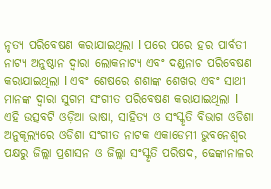ନୃତ୍ୟ ପରିବେଷଣ କରାଯାଇଥିଲା l ପରେ ପରେ ହର ପାର୍ବତୀ ନାଟ୍ୟ ଅନୁଷ୍ଠାନ ଦ୍ୱାରା ଲୋକନାଟ୍ୟ ଏବଂ ଦଣ୍ଡନାଚ ପରିବେଷଣ କରାଯାଇଥିଲା l ଏବଂ ଶେଷରେ ଶଶାଙ୍କ ଶେଖର ଏବଂ ସାଥୀ ମାନଙ୍କ ଦ୍ୱାରା ସୁଗମ ସଂଗୀତ ପରିବେଷଣ କରାଯାଇଥିଲା l
ଏହି ଉତ୍ସବଟି ଓଡ଼ିଆ ଭାଷା, ସାହିତ୍ୟ ଓ ସଂସ୍କୃତି ବିଭାଗ ଓଡିଶା ଅନୁକୂଲ୍ୟରେ ଓଡିଶା ସଂଗୀତ ନାଟକ ଏକାଡେମୀ ଭୁବନେଶ୍ୱର ପକ୍ଷରୁ ଜିଲ୍ଲା ପ୍ରଶାସନ ଓ ଜିଲ୍ଲା ସଂସ୍କୃତି ପରିଷଦ, ଢେଙ୍କାନାଳର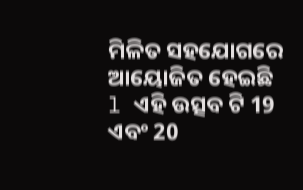ମିଳିତ ସହଯୋଗରେ ଆୟୋଜିତ ହେଇଛି l ଏହି ଉତ୍ସବ ଟି 19 ଏବଂ 20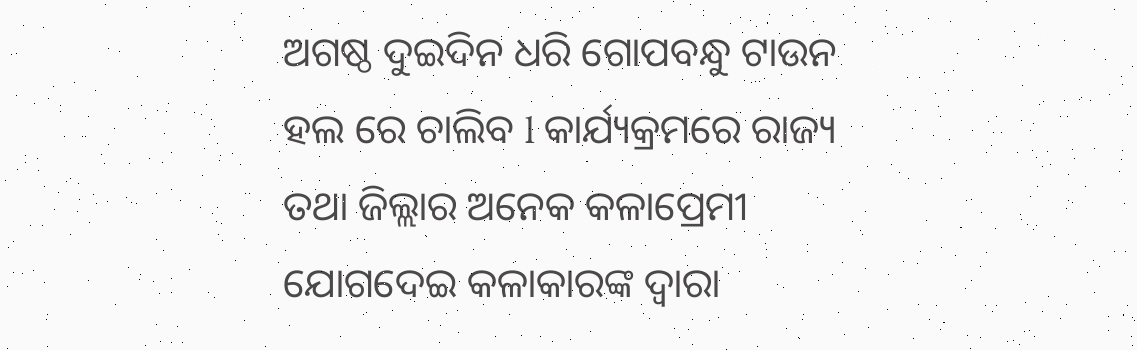ଅଗଷ୍ଠ ଦୁଇଦିନ ଧରି ଗୋପବନ୍ଧୁ ଟାଉନ ହଲ ରେ ଚାଲିବ l କାର୍ଯ୍ୟକ୍ରମରେ ରାଜ୍ୟ ତଥା ଜିଲ୍ଲାର ଅନେକ କଳାପ୍ରେମୀ ଯୋଗଦେଇ କଳାକାରଙ୍କ ଦ୍ୱାରା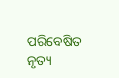ପରିବେଷିତ ନୃତ୍ୟ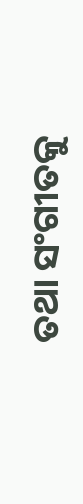ତଥା ସଂଗୀତକୁ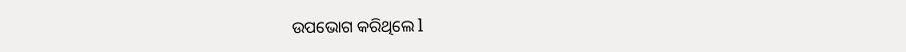ଉପଭୋଗ କରିଥିଲେ l